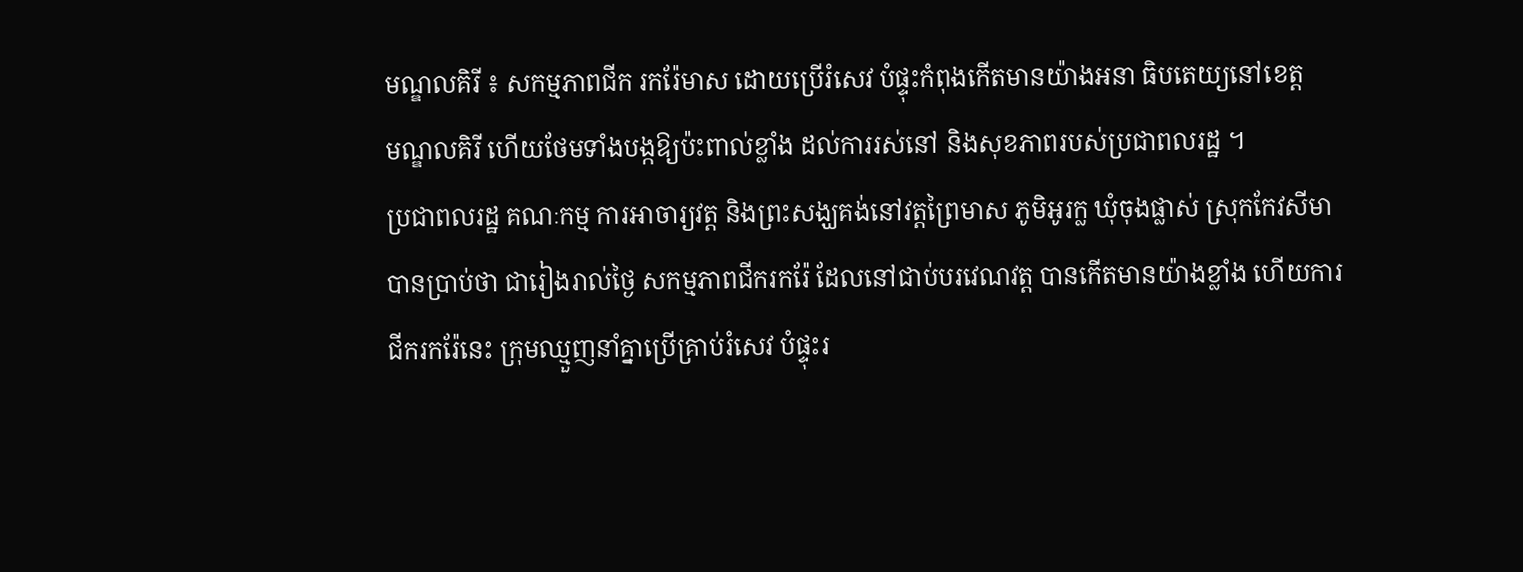មណ្ឌលគិរី ៖ សកម្មភាពជីក រករ៉ែមាស ដោយប្រើរំសេវ បំផ្ទុះកំពុងកើតមានយ៉ាងអនា ធិបតេយ្យនៅខេត្ត
មណ្ឌលគិរី ហើយថែមទាំងបង្កឱ្យប៉ះពាល់ខ្លាំង ដល់ការរស់នៅ និងសុខភាពរបស់ប្រជាពលរដ្ឋ ។
ប្រជាពលរដ្ឋ គណៈកម្ម ការអាចារ្យវត្ត និងព្រះសង្ឃគង់នៅវត្តព្រៃមាស ភូមិអូរក្ល ឃុំចុងផ្លាស់ ស្រុកកែវសីមា
បានប្រាប់ថា ជារៀងរាល់ថ្ងៃ សកម្មភាពជីករករ៉ែ ដែលនៅជាប់បរវេណវត្ត បានកើតមានយ៉ាងខ្លាំង ហើយការ
ជីករករ៉ែនេះ ក្រុមឈ្មួញនាំគ្នាប្រើគ្រាប់រំសេវ បំផ្ទុះរ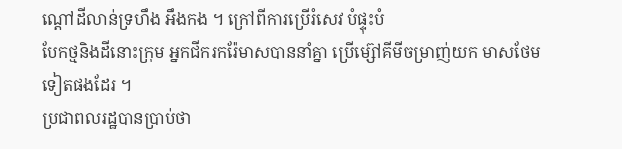ណ្តៅដីលាន់ទ្រហឹង អឹងកង ។ ក្រៅពីការប្រើរំសេវ បំផ្ទុះបំ
បែកថ្មនិងដីនោះក្រុម អ្នកជីករករ៉ែមាសបាននាំគ្នា ប្រើម្ស៊ៅគីមីចម្រាញ់យក មាសថែមទៀតផងដែរ ។
ប្រជាពលរដ្ឋបានប្រាប់ថា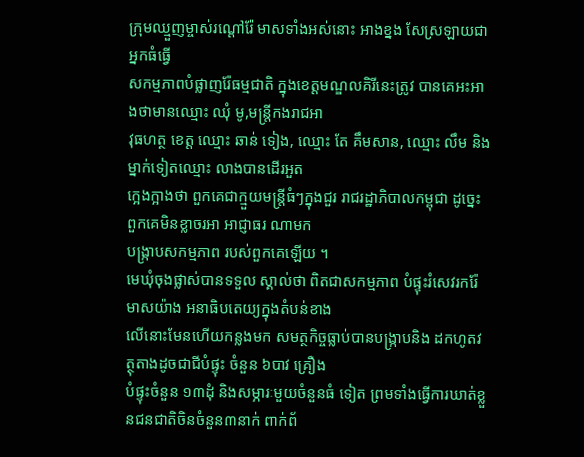ក្រុមឈ្មួញម្ចាស់រណ្តៅរ៉ែ មាសទាំងអស់នោះ អាងខ្នង សែស្រឡាយជាអ្នកធំធ្វើ
សកម្មភាពបំផ្លាញរ៉ែធម្មជាតិ ក្នុងខេត្តមណ្ឌលគិរីនេះត្រូវ បានគេអះអាងថាមានឈ្មោះ ឈុំ មូ,មន្ត្រីកងរាជអា
វុធហត្ថ ខេត្ត ឈ្មោះ ឆាន់ ទៀង, ឈ្មោះ តែ គឹមសាន, ឈ្មោះ លឹម និងម្នាក់ទៀតឈ្មោះ លាងបានដើរអួត
ក្អេងក្អាងថា ពួកគេជាក្មួយមន្ត្រីធំៗក្នុងជួរ រាជរដ្ឋាភិបាលកម្ពុជា ដូច្នេះ ពួកគេមិនខ្លាចរអា អាជ្ញាធរ ណាមក
បង្ក្រាបសកម្មភាព របស់ពួកគេឡើយ ។
មេឃុំចុងផ្លាស់បានទទួល ស្គាល់ថា ពិតជាសកម្មភាព បំផ្ទុះរំសេវរករ៉ែមាសយ៉ាង អនាធិបតេយ្យក្នុងតំបន់ខាង
លើនោះមែនហើយកន្លងមក សមត្ថកិច្ចធ្លាប់បានបង្ក្រាបនិង ដកហូតវត្ថុតាងដូចជាជីបំផ្ទុះ ចំនួន ៦បាវ គ្រឿង
បំផ្ទុះចំនួន ១៣ដុំ និងសម្ភារៈមួយចំនួនធំ ទៀត ព្រមទាំងធ្វើការឃាត់ខ្លួនជនជាតិចិនចំនួន៣នាក់ ពាក់ព័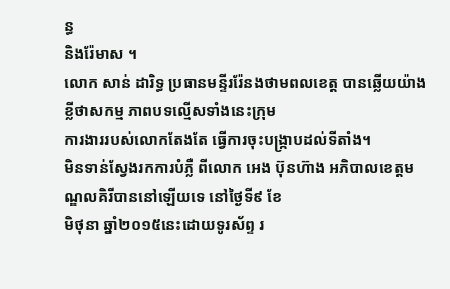ន្ធ
និងរ៉ែមាស ។
លោក សាន់ ដារិទ្ធ ប្រធានមន្ទីររ៉ែនងថាមពលខេត្ត បានឆ្លើយយ៉ាងខ្លីថាសកម្ម ភាពបទល្មើសទាំងនេះក្រុម
ការងាររបស់លោកតែងតែ ធ្វើការចុះបង្ក្រាបដល់ទីតាំង។
មិនទាន់ស្វែងរកការបំភ្លឺ ពីលោក អេង ប៊ុនហ៊ាង អភិបាលខេត្តមណ្ឌលគិរីបាននៅឡើយទេ នៅថ្ងៃទី៩ ខែ
មិថុនា ឆ្នាំ២០១៥នេះដោយទូរស័ព្ទ រ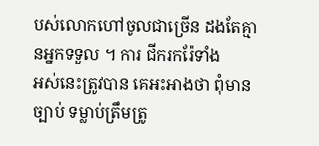បស់លោកហៅចូលជាច្រើន ដងតែគ្មានអ្នកទទួល ។ ការ ជីករករ៉ែទាំង
អស់នេះត្រូវបាន គេអះអាងថា ពុំមានច្បាប់ ទម្លាប់ត្រឹមត្រូ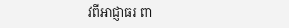វពីអាជ្ញាធរ ពា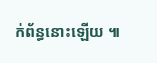ក់ព័ន្ធនោះឡើយ ៕